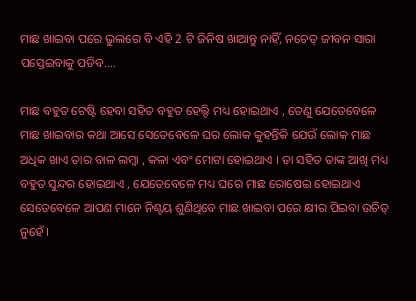ମାଛ ଖାଇବା ପରେ ଭୁଲରେ ବି ଏହି 2 ଟି ଜିନିଷ ଖାଆନ୍ତୁ ନାହିଁ, ନଚେତ୍ ଜୀବନ ସାରା ପସ୍ତେଇବାକୁ ପଡିବ….

ମାଛ ବହୁତ ଟେଷ୍ଟି ହେବା ସହିତ ବହୁତ ହେଲ୍ଦି ମଧ୍ୟ ହୋଇଥାଏ , ତେଣୁ ଯେତେବେଳେ ମାଛ ଖାଇବାର କଥା ଆସେ ସେତେବେଳେ ଘର ଲୋକ କୁହନ୍ତିକି ଯେଉଁ ଲୋକ ମାଛ ଅଧିକ ଖାଏ ତାର ବାଳ ଲମ୍ୱା , କଳା ଏବଂ ମୋଟା ହୋଇଥାଏ । ତା ସହିତ ତାଙ୍କ ଆଖି ମଧ୍ୟ ବହୁତ ସୁନ୍ଦର ହୋଇଥାଏ , ଯେତେବେଳେ ମଧ୍ୟ ଘରେ ମାଛ ରୋଷେଇ ହୋଇଥାଏ ସେତେବେଳେ ଆପଣ ମାନେ ନିଶ୍ଟୟ ଶୁଣିଥିବେ ମାଛ ଖାଇବା ପରେ କ୍ଷୀର ପିଇବା ଉଚିତ୍ ନୁହେଁ ।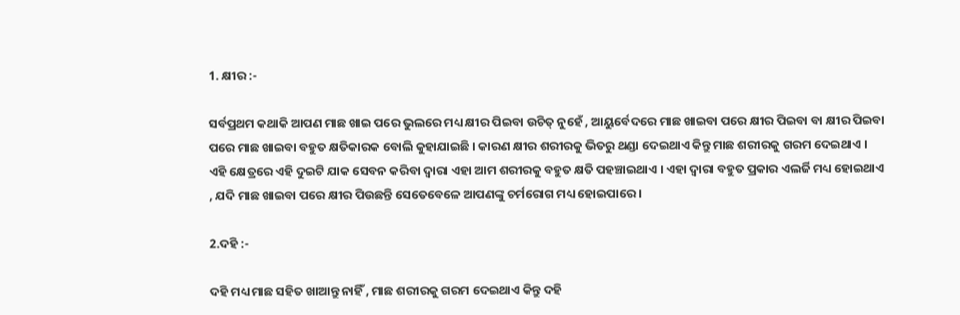1. କ୍ଷୀର :-

ସର୍ବପ୍ରଥମ କଥାକି ଆପଣ ମାଛ ଖାଇ ପରେ ଭୁଲରେ ମଧ୍ୟ କ୍ଷୀର ପିଇବା ଉଚିତ୍ ନୁହେଁ , ଆୟୁର୍ବେଦରେ ମାଛ ଖାଇବା ପରେ କ୍ଷୀର ପିଇବା ବା କ୍ଷୀର ପିଇବା ପରେ ମାଛ ଖାଇବା ବହୁତ କ୍ଷତିକାରକ ବୋଲି କୁହାଯାଇଛି । କାରଣ କ୍ଷୀର ଶରୀରକୁ ଭିତରୁ ଥଣ୍ଡା ଦେଇଥାଏ କିନ୍ତୁ ମାଛ ଶରୀରକୁ ଗରମ ଦେଇଥାଏ । ଏହି କ୍ଷେତ୍ରରେ ଏହି ଦୁଇଟି ଯାକ ସେବନ କରିବା ଦ୍ୱାରା ଏହା ଆମ ଶରୀରକୁ ବହୁତ କ୍ଷତି ପହଞ୍ଚାଇଥାଏ । ଏହା ଦ୍ୱାରା ବହୁତ ପ୍ରକାର ଏଲର୍ଜି ମଧ୍ୟ ହୋଇଥାଏ , ଯଦି ମାଛ ଖାଇବା ପରେ କ୍ଷୀର ପିଉଛନ୍ତି ସେତେବେଳେ ଆପଣଙ୍କୁ ଚର୍ମରୋଗ ମଧ୍ୟ ହୋଇପାରେ ।

2.ଦହି :-

ଦହି ମଧ୍ୟ ମାଛ ସହିତ ଖାଆନ୍ତୁ ନାହିଁ , ମାଛ ଶରୀରକୁ ଗରମ ଦେଇଥାଏ କିନ୍ତୁ ଦହି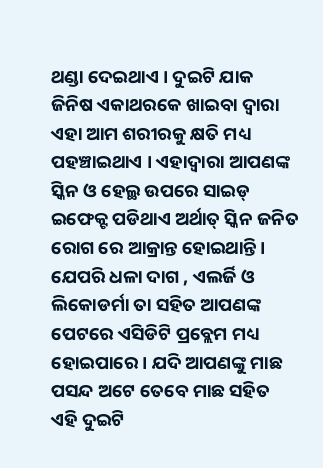ଥଣ୍ଡା ଦେଇଥାଏ । ଦୁଇଟି ଯାକ ଜିନିଷ ଏକାଥରକେ ଖାଇବା ଦ୍ୱାରା ଏହା ଆମ ଶରୀରକୁ କ୍ଷତି ମଧ୍ୟ ପହଞ୍ଚାଇଥାଏ । ଏହାଦ୍ୱାରା ଆପଣଙ୍କ ସ୍କିନ ଓ ହେଲ୍ଥ ଉପରେ ସାଇଡ୍ ଇଫେକ୍ଟ ପଡିଥାଏ ଅର୍ଥାତ୍ ସ୍କିନ ଜନିତ ରୋଗ ରେ ଆକ୍ରାନ୍ତ ହୋଇଥାନ୍ତି । ଯେପରି ଧଳା ଦାଗ , ଏଲର୍ଜି ଓ ଲିକୋଡର୍ମା ତା ସହିତ ଆପଣଙ୍କ ପେଟରେ ଏସିଡିଟି ପ୍ରବ୍ଲେମ ମଧ୍ୟ ହୋଇପାରେ । ଯଦି ଆପଣଙ୍କୁ ମାଛ ପସନ୍ଦ ଅଟେ ତେବେ ମାଛ ସହିତ ଏହି ଦୁଇଟି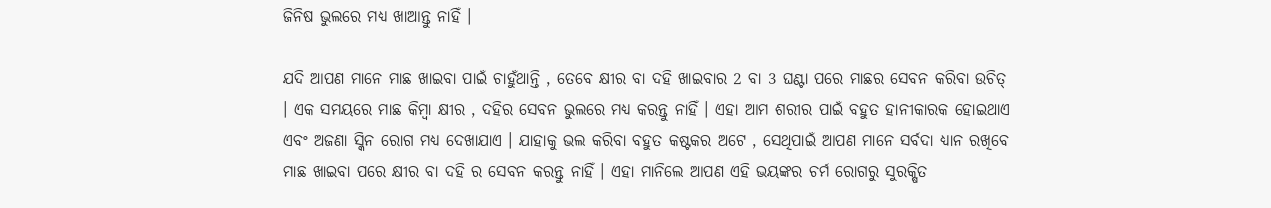ଜିନିଷ ଭୁଲରେ ମଧ୍ୟ ଖାଆନ୍ତୁ ନାହିଁ ।

ଯଦି ଆପଣ ମାନେ ମାଛ ଖାଇବା ପାଇଁ ଚାହୁଁଥାନ୍ତି , ତେବେ କ୍ଷୀର ବା ଦହି ଖାଇବାର 2 ବା 3 ଘଣ୍ଟା ପରେ ମାଛର ସେବନ କରିବା ଉଚିତ୍ । ଏକ ସମୟରେ ମାଛ କିମ୍ୱା କ୍ଷୀର , ଦହିର ସେବନ ଭୁଲରେ ମଧ୍ୟ କରନ୍ତୁ ନାହିଁ । ଏହା ଆମ ଶରୀର ପାଇଁ ବହୁତ ହାନୀକାରକ ହୋଇଥାଏ ଏବଂ ଅଜଣା ସ୍କିନ ରୋଗ ମଧ୍ୟ ଦେଖାଯାଏ । ଯାହାକୁ ଭଲ କରିବା ବହୁତ କଷ୍ଟକର ଅଟେ , ସେଥିପାଇଁ ଆପଣ ମାନେ ସର୍ବଦା ଧ୍ୟାନ ରଖିବେ ମାଛ ଖାଇବା ପରେ କ୍ଷୀର ବା ଦହି ର ସେବନ କରନ୍ତୁ ନାହିଁ । ଏହା ମାନିଲେ ଆପଣ ଏହି ଭୟଙ୍କର ଚର୍ମ ରୋଗରୁ ସୁରକ୍ଷିତ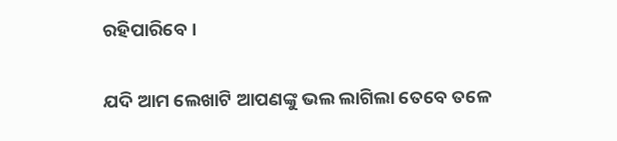ରହିପାରିବେ ।

ଯଦି ଆମ ଲେଖାଟି ଆପଣଙ୍କୁ ଭଲ ଲାଗିଲା ତେବେ ତଳେ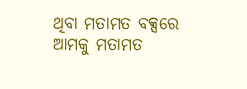ଥିବା ମତାମତ ବକ୍ସରେ ଆମକୁ ମତାମତ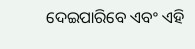ଦେଇପାରିବେ ଏବଂ ଏହି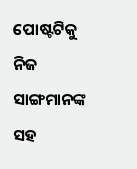ପୋଷ୍ଟଟିକୁ ନିଜ ସାଙ୍ଗମାନଙ୍କ ସହ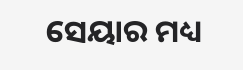ସେୟାର ମଧ୍ୟ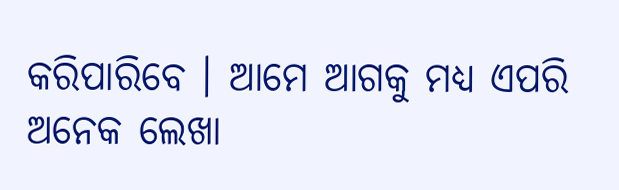କରିପାରିବେ । ଆମେ ଆଗକୁ ମଧ୍ୟ ଏପରି ଅନେକ ଲେଖା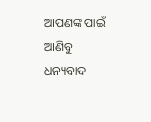ଆପଣଙ୍କ ପାଇଁ ଆଣିବୁ ଧନ୍ୟବାଦ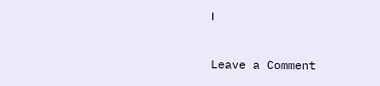।

Leave a Comment